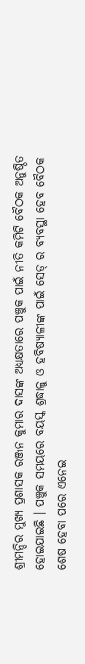ଶ୍ରୀମନ୍ଦିର ମୁଖ୍ୟ ପ୍ରଶାସକ ରଞ୍ଜନ କୁମାର ଦାସଙ୍କ ଅଧ୍ୟକ୍ଷତାରେ ପଞ୍ଚୁକ ପାଇଁ ନୀତି କମିଟି ବୈଠକ ଅନୁଷ୍ଠିତ ହୋଇଯାଇଛି । ପଞ୍ଚୁକ ସମୟରେ ବୟସ୍କ ଶ୍ରଦ୍ଧାଳୁ ଓ ହବିଷ୍ୟାଳୀଙ୍କ ପାଇଁ ସେଡ୍ ର ବ୍ୟବସ୍ଥା ହେବ ବୈଠକ ଶେଷ ହେବା ପରେ ଏନେଇ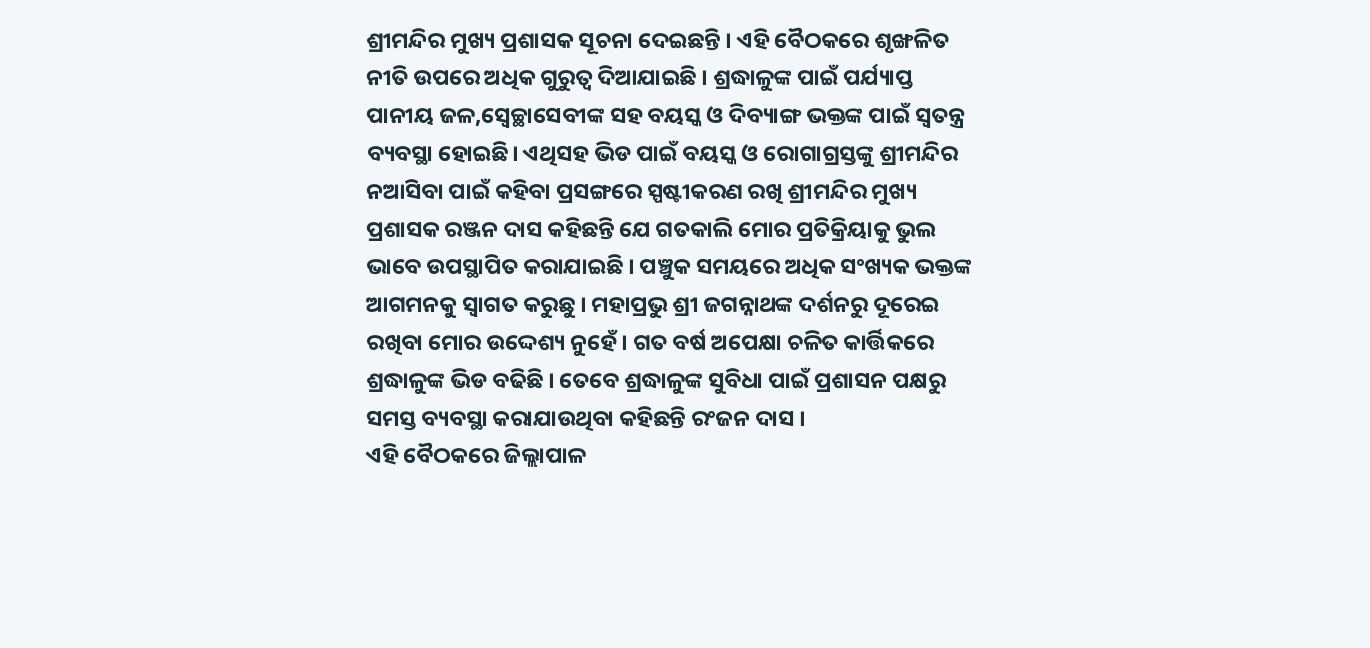ଶ୍ରୀମନ୍ଦିର ମୁଖ୍ୟ ପ୍ରଶାସକ ସୂଚନା ଦେଇଛନ୍ତି । ଏହି ବୈଠକରେ ଶୃଙ୍ଖଳିତ ନୀତି ଉପରେ ଅଧିକ ଗୁରୁତ୍ୱ ଦିଆଯାଇଛି । ଶ୍ରଦ୍ଧାଳୁଙ୍କ ପାଇଁ ପର୍ଯ୍ୟାପ୍ତ ପାନୀୟ ଜଳ,ସ୍ବେଚ୍ଛାସେବୀଙ୍କ ସହ ବୟସ୍କ ଓ ଦିବ୍ୟାଙ୍ଗ ଭକ୍ତଙ୍କ ପାଇଁ ସ୍ୱତନ୍ତ୍ର ବ୍ୟବସ୍ଥା ହୋଇଛି। ଏଥିସହ ଭିଡ ପାଇଁ ବୟସ୍କ ଓ ରୋଗାଗ୍ରସ୍ତଙ୍କୁ ଶ୍ରୀମନ୍ଦିର ନଆସିବା ପାଇଁ କହିବା ପ୍ରସଙ୍ଗରେ ସ୍ପଷ୍ଟୀକରଣ ରଖି ଶ୍ରୀମନ୍ଦିର ମୁଖ୍ୟ ପ୍ରଶାସକ ରଞ୍ଜନ ଦାସ କହିଛନ୍ତି ଯେ ଗତକାଲି ମୋର ପ୍ରତିକ୍ରିୟାକୁ ଭୁଲ ଭାବେ ଉପସ୍ଥାପିତ କରାଯାଇଛି । ପଞ୍ଚୁକ ସମୟରେ ଅଧିକ ସଂଖ୍ୟକ ଭକ୍ତଙ୍କ ଆଗମନକୁ ସ୍ବାଗତ କରୁଛୁ । ମହାପ୍ରଭୁ ଶ୍ରୀ ଜଗନ୍ନାଥଙ୍କ ଦର୍ଶନରୁ ଦୂରେଇ ରଖିବା ମୋର ଉଦ୍ଦେଶ୍ୟ ନୁହେଁ । ଗତ ବର୍ଷ ଅପେକ୍ଷା ଚଳିତ କାର୍ତ୍ତିକରେ ଶ୍ରଦ୍ଧାଳୁଙ୍କ ଭିଡ ବଢିଛି । ତେବେ ଶ୍ରଦ୍ଧାଳୁଙ୍କ ସୁବିଧା ପାଇଁ ପ୍ରଶାସନ ପକ୍ଷରୁ ସମସ୍ତ ବ୍ୟବସ୍ଥା କରାଯାଉଥିବା କହିଛନ୍ତି ରଂଜନ ଦାସ ।
ଏହି ବୈଠକରେ ଜିଲ୍ଲାପାଳ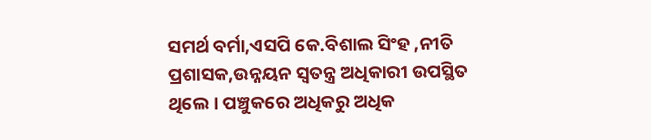ସମର୍ଥ ବର୍ମା,ଏସପି କେ.ବିଶାଲ ସିଂହ ,ନୀତି ପ୍ରଶାସକ,ଉନ୍ନୟନ ସ୍ୱତନ୍ତ୍ର ଅଧିକାରୀ ଉପସ୍ଥିତ ଥିଲେ । ପଞ୍ଚୁକରେ ଅଧିକରୁ ଅଧିକ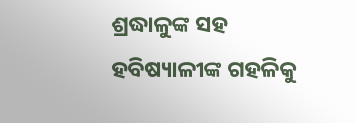ଶ୍ରଦ୍ଧାଳୁଙ୍କ ସହ ହବିଷ୍ୟାଳୀଙ୍କ ଗହଳିକୁ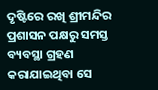ଦୃଷ୍ଟିରେ ରଖି ଶ୍ରୀମନ୍ଦିର ପ୍ରଶାସନ ପକ୍ଷରୁ ସମସ୍ତ ବ୍ୟବସ୍ଥା ଗ୍ରହଣ କରାଯାଇଥିବା ସେ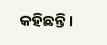କହିଛନ୍ତି ।